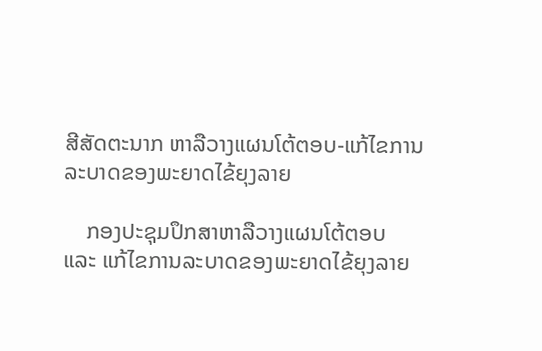ສີສັດຕະນາກ ຫາລືວາງແຜນໂຕ້ຕອບ-ແກ້ໄຂການລະບາດຂອງພະຍາດໄຂ້ຍຸງລາຍ

    ກອງປະຊຸມປຶກສາຫາລືວາງແຜນໂຕ້ຕອບ ແລະ ແກ້ໄຂການລະບາດຂອງພະຍາດໄຂ້ຍຸງລາຍ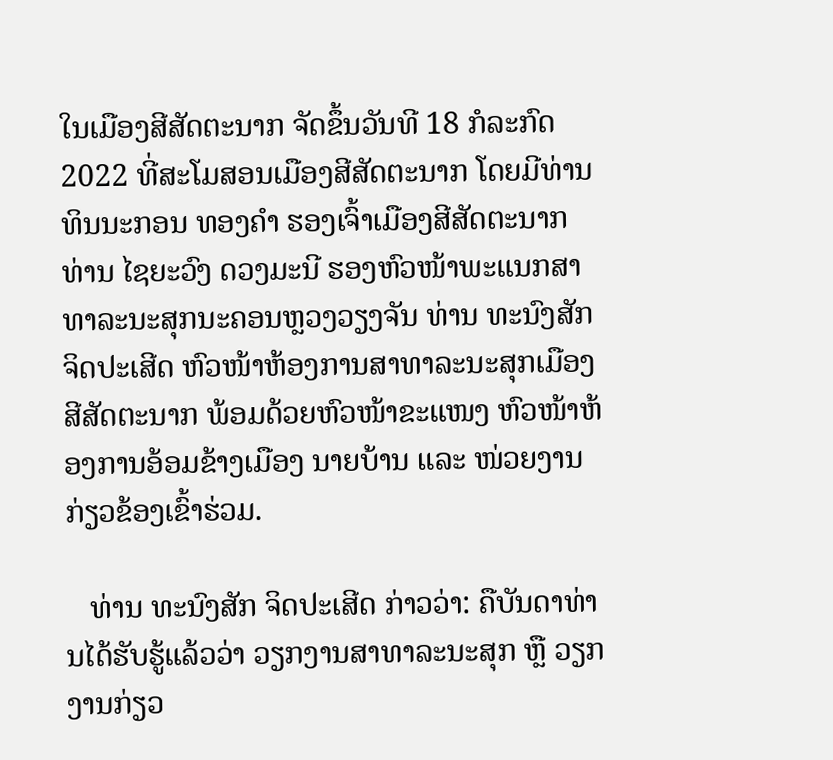ໃນເມືອງສີສັດຕະນາກ ຈັດຂຶ້ນວັນທີ 18 ກໍລະກົດ 2022 ທີ່ສະໂມສອນເມືອງສີສັດຕະນາກ ໂດຍມີທ່ານ ທິນນະກອນ ທອງຄໍາ ຮອງເຈົ້າເມືອງສີສັດຕະນາກ ທ່ານ ໄຊຍະວົງ ດວງມະນີ ຮອງຫົວໜ້າພະແນກສາທາລະນະສຸກນະຄອນຫຼວງວຽງຈັນ ທ່ານ ທະນົງສັກ ຈິດປະເສີດ ຫົວໜ້າຫ້ອງການສາທາລະນະສຸກເມືອງສີສັດຕະນາກ ພ້ອມດ້ວຍຫົວໜ້າຂະແໜງ ຫົວໜ້າຫ້ອງການອ້ອມຂ້າງເມືອງ ນາຍບ້ານ ແລະ ໜ່ວຍງານກ່ຽວຂ້ອງເຂົ້າຮ່ວມ.

   ທ່ານ ທະນົງສັກ ຈິດປະເສີດ ກ່າວວ່າ: ຄືບັນດາທ່ານໄດ້ຮັບຮູ້ແລ້ວວ່າ ວຽກງານສາທາລະນະສຸກ ຫຼື ວຽກງານກ່ຽວ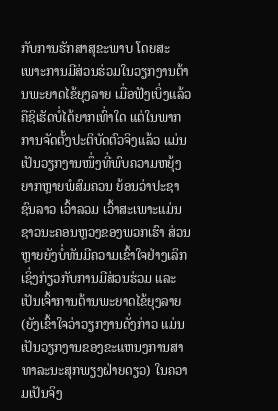ກັບການຮັກສາສຸຂະພາບ ໂດຍສະເພາະການມີສ່ວນຮ່ວມໃນວຽກງານຕ້ານພະຍາດໄຂ້ຍຸງລາຍ ເມື່ອຟັງເບິ່ງແລ້ວ ຄືຊິເຮັດບໍ່ໄດ້ຍາກເທົ່າໃດ ແຕ່ໃນພາກການຈັດຕັ້ງປະຕິບັດຕົວຈິງແລ້ວ ແມ່ນເປັນວຽກງານໜຶ່ງທີ່ພົບຄວາມຫຍຸ້ງຍາກຫຼາຍພໍສົມຄວນ ຍ້ອນວ່າປະຊາຊົນລາວ ເວົ້າລວມ ເວົ້າສະເພາະແມ່ນຊາວນະຄອນຫຼວງຂອງພວກເຮົາ ສ່ວນຫຼາຍຍັງບໍ່ທັນມີຄວາມເຂົ້າໃຈຢ່າງເລິກເຊິ່ງກ່ຽວກັບການມີສ່ວນຮ່ວມ ແລະ ເປັນເຈົ້າການຕ້ານພະຍາດໄຂ້ຍຸງລາຍ (ຍັງເຂົ້າໃຈວ່າວຽກງານດັ່ງກ່າວ ແມ່ນເປັນວຽກງານຂອງຂະແຫນງການສາທາລະນະສຸກພຽງຝ່າຍດຽວ) ໃນຄວາມເປັນຈິງ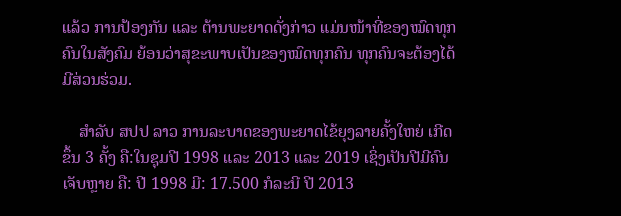ແລ້ວ ການປ້ອງກັນ ແລະ ຕ້ານພະຍາດດັ່ງກ່າວ ແມ່ນໜ້າທີ່ຂອງໝົດທຸກຄົນໃນສັງຄົມ ຍ້ອນວ່າສຸຂະພາບເປັນຂອງໝົດທຸກຄົນ ທຸກຄົນຈະຕ້ອງໄດ້ມີສ່ວນຮ່ວມ.

    ສໍາລັບ ສປປ ລາວ ການລະບາດຂອງພະຍາດໄຂ້ຍຸງລາຍຄັ້ງໃຫຍ່ ເກີດຂຶ້ນ 3 ຄັ້ງ ຄື:ໃນຊຸມປີ 1998 ແລະ 2013 ແລະ 2019 ເຊິ່ງເປັນປີມີຄົນເຈັບຫຼາຍ ຄື: ປີ 1998 ມີ: 17.500 ກໍລະນີ ປີ 2013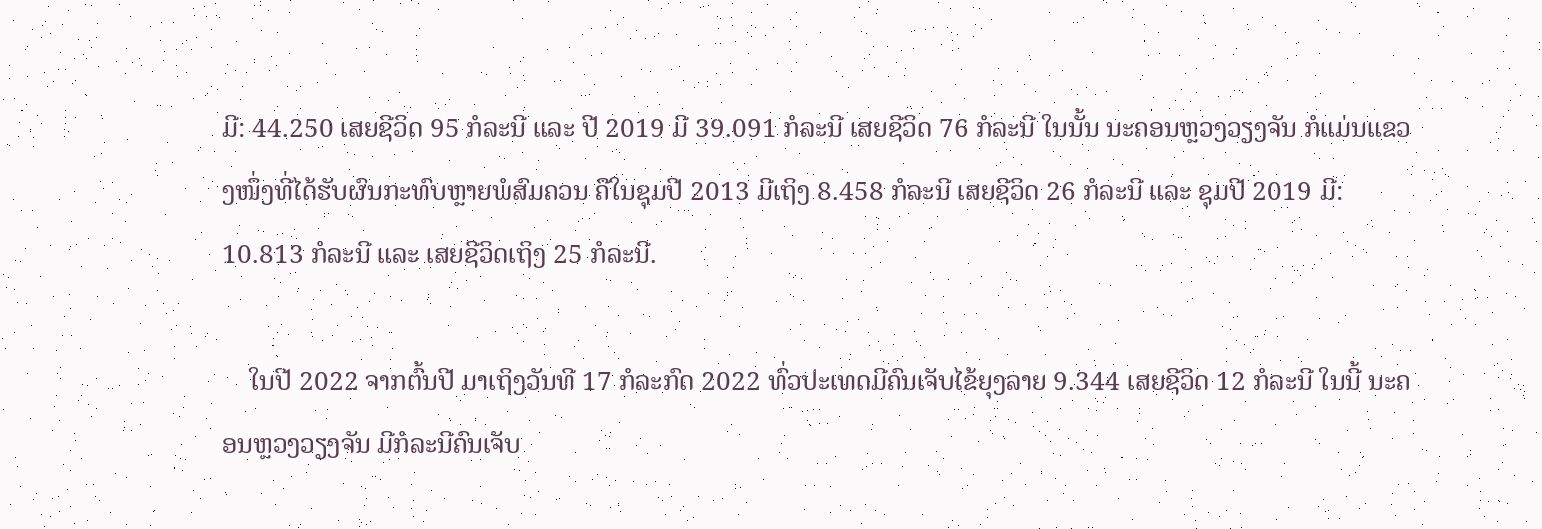ມີ: 44.250 ເສຍຊີວິດ 95 ກໍລະນີ ແລະ ປີ 2019 ມີ 39.091 ກໍລະນີ ເສຍຊີວິດ 76 ກໍລະນີ ໃນນັ້ນ ນະຄອນຫຼວງວຽງຈັນ ກໍແມ່ນແຂວງໜຶ່ງທີ່ໄດ້ຮັບຜົນກະທົບຫຼາຍພໍສົມຄວນ ຄືໃນຊຸມປີ 2013 ມີເຖິງ 8.458 ກໍລະນີ ເສຍຊີວິດ 26 ກໍລະນີ ແລະ ຊຸມປີ 2019 ມີ: 10.813 ກໍລະນີ ແລະ ເສຍຊີວິດເຖິງ 25 ກໍລະນີ.

    ໃນປີ 2022 ຈາກຕົ້ນປີ ມາເຖິງວັນທີ 17 ກໍລະກົດ 2022 ທົ່ວປະເທດມີຄົນເຈັບໄຂ້ຍຸງລາຍ 9.344 ເສຍຊີວິດ 12 ກໍລະນີ ໃນນີ້ ນະຄອນຫຼວງວຽງຈັນ ມີກໍລະນີຄົນເຈັບ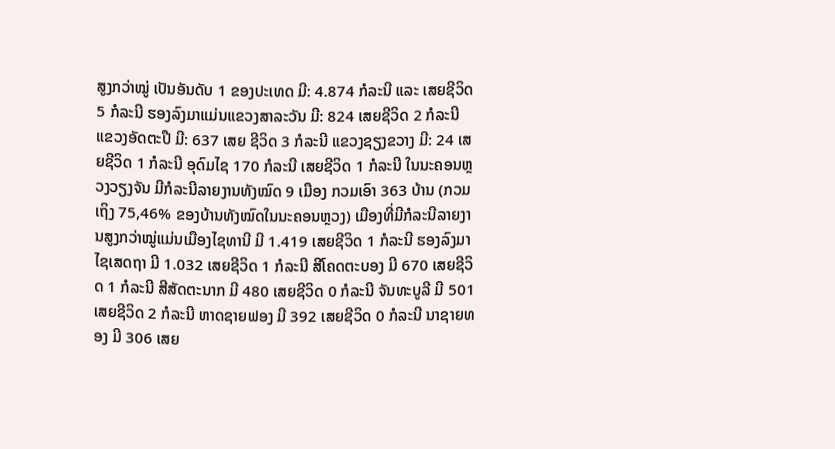ສູງກວ່າໝູ່ ເປັນອັນດັບ 1 ຂອງປະເທດ ມີ: 4.874 ກໍລະນີ ແລະ ເສຍຊີວິດ 5 ກໍລະນີ ຮອງລົງມາແມ່ນແຂວງສາລະວັນ ມີ: 824 ເສຍຊີວິດ 2 ກໍລະນີ ແຂວງອັດຕະປື ມີ: 637 ເສຍ ຊີວິດ 3 ກໍລະນີ ແຂວງຊຽງຂວາງ ມີ: 24 ເສຍຊີວິດ 1 ກໍລະນີ ອຸດົມໄຊ 170 ກໍລະນີ ເສຍຊີວິດ 1 ກໍລະນີ ໃນນະຄອນຫຼວງວຽງຈັນ ມີກໍລະນີລາຍງານທັງໝົດ 9 ເມືອງ ກວມເອົາ 363 ບ້ານ (ກວມເຖິງ 75,46% ຂອງບ້ານທັງໝົດໃນນະຄອນຫຼວງ) ເມືອງທີ່ມີກໍລະນີລາຍງານສູງກວ່າໝູ່ແມ່ນເມືອງໄຊທານີ ມີ 1.419 ເສຍຊີວິດ 1 ກໍລະນີ ຮອງລົງມາໄຊເສດຖາ ມີ 1.032 ເສຍຊີວິດ 1 ກໍລະນີ ສີໂຄດຕະບອງ ມີ 670 ເສຍຊີວິດ 1 ກໍລະນີ ສີສັດຕະນາກ ມີ 480 ເສຍຊີວິດ 0 ກໍລະນີ ຈັນທະບູລີ ມີ 501 ເສຍຊີວິດ 2 ກໍລະນີ ຫາດຊາຍຟອງ ມີ 392 ເສຍຊີວິດ 0 ກໍລະນີ ນາຊາຍທອງ ມີ 306 ເສຍ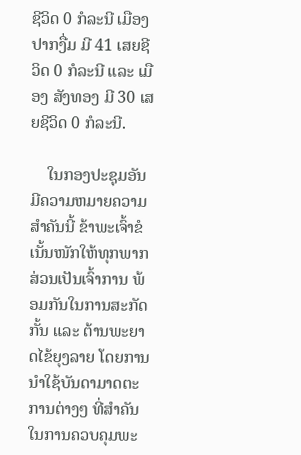ຊີວິດ 0 ກໍລະນີ ເມືອງປາກງື່ມ ມີ 41 ເສຍຊີວິດ 0 ກໍລະນີ ແລະ ເມືອງ ສັງທອງ ມີ 30 ເສຍຊີວິດ 0 ກໍລະນີ.

    ໃນກອງປະຊຸມອັນມີຄວາມຫມາຍຄວາມສໍາຄັນນີ້ ຂ້າພະເຈົ້າຂໍເນັ້ນໜັກໃຫ້ທຸກພາກສ່ວນເປັນເຈົ້າການ ພ້ອມກັນໃນການສະກັດກັ້ນ ແລະ ຕ້ານພະຍາດໄຂ້ຍຸງລາຍ ໂດຍການນໍາໃຊ້ບັນດາມາດຕະການຕ່າງໆ ທີ່ສໍາຄັນໃນການຄວບຄຸມພະ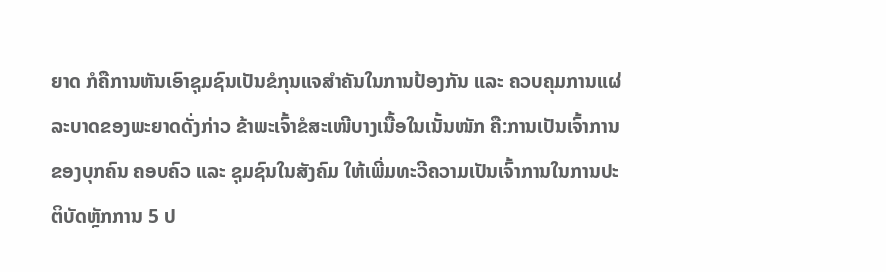ຍາດ ກໍຄືການຫັນເອົາຊຸມຊົນເປັນຂໍກຸນແຈສໍາຄັນໃນການປ້ອງກັນ ແລະ ຄວບຄຸມການແຜ່ລະບາດຂອງພະຍາດດັ່ງກ່າວ ຂ້າພະເຈົ້າຂໍສະເໜີບາງເນື້ອໃນເນັ້ນໜັກ ຄື:ການເປັນເຈົ້າການຂອງບຸກຄົນ ຄອບຄົວ ແລະ ຊຸມຊົນໃນສັງຄົມ ໃຫ້ເພີ່ມທະວີຄວາມເປັນເຈົ້າການໃນການປະຕິບັດຫຼັກການ 5 ປ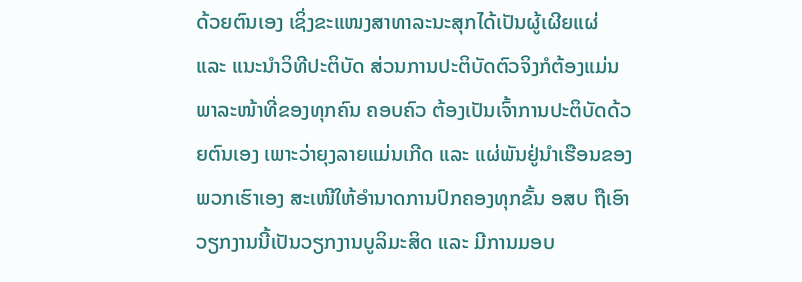ດ້ວຍຕົນເອງ ເຊິ່ງຂະແໜງສາທາລະນະສຸກໄດ້ເປັນຜູ້ເຜີຍແຜ່ ແລະ ແນະນໍາວິທີປະຕິບັດ ສ່ວນການປະຕິບັດຕົວຈິງກໍຕ້ອງແມ່ນພາລະໜ້າທີ່ຂອງທຸກຄົນ ຄອບຄົວ ຕ້ອງເປັນເຈົ້າການປະຕິບັດດ້ວຍຕົນເອງ ເພາະວ່າຍຸງລາຍແມ່ນເກີດ ແລະ ແຜ່ພັນຢູ່ນໍາເຮືອນຂອງພວກເຮົາເອງ ສະເໜີໃຫ້ອໍານາດການປົກຄອງທຸກຂັ້ນ ອສບ ຖືເອົາວຽກງານນີ້ເປັນວຽກງານບູລິມະສິດ ແລະ ມີການມອບ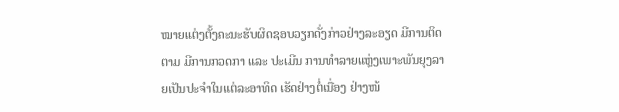ໝາຍແຕ່ງຕັ້ງຄະນະຮັບຜິດຊອບວຽກດັ່ງກ່າວຢ່າງລະອຽດ ມີການຕິດຕາມ ມີການກວດກາ ແລະ ປະເມີນ ການທໍາລາຍແຫຼ່ງເພາະພັນຍຸງລາຍເປັນປະຈໍາໃນແຕ່ລະອາທິດ ເຮັດຢ່າງຕໍ່ເນື່ອງ ຢ່າງໜ້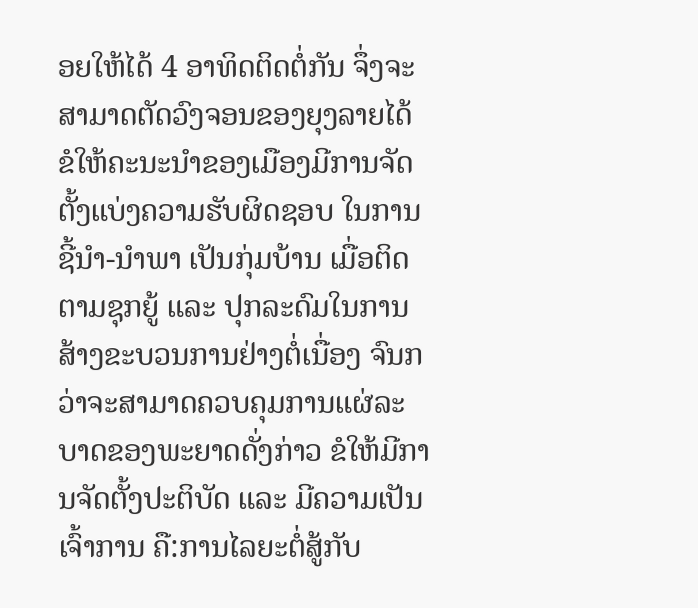ອຍໃຫ້ໄດ້ 4 ອາທິດຕິດຕໍ່ກັນ ຈຶ່ງຈະສາມາດຕັດວົງຈອນຂອງຍຸງລາຍໄດ້ ຂໍໃຫ້ຄະນະນໍາຂອງເມືອງມີການຈັດຕັ້ງແບ່ງຄວາມຮັບຜິດຊອບ ໃນການຊີ້ນໍາ-ນໍາພາ ເປັນກຸ່ມບ້ານ ເມື່ອຕິດຕາມຊຸກຍູ້ ແລະ ປຸກລະດົມໃນການສ້າງຂະບວນການຢ່າງຕໍ່ເນື່ອງ ຈົນກວ່າຈະສາມາດຄວບຄຸມການແຜ່ລະບາດຂອງພະຍາດດັ່ງກ່າວ ຂໍໃຫ້ມີການຈັດຕັ້ງປະຕິບັດ ແລະ ມີຄວາມເປັນເຈົ້າການ ຄື:ການໄລຍະຕໍ່ສູ້ກັບ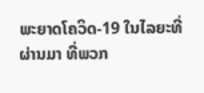ພະຍາດໂຄວິດ-19 ໃນໄລຍະທີ່ຜ່ານມາ ທີ່ພວກ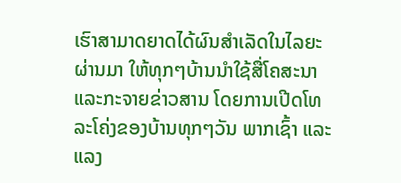ເຮົາສາມາດຍາດໄດ້ຜົນສໍາເລັດໃນໄລຍະຜ່ານມາ ໃຫ້ທຸກໆບ້ານນໍາໃຊ້ສື່ໂຄສະນາ ແລະກະຈາຍຂ່າວສານ ໂດຍການເປີດໂທລະໂຄ່ງຂອງບ້ານທຸກໆວັນ ພາກເຊົ້າ ແລະ ແລງ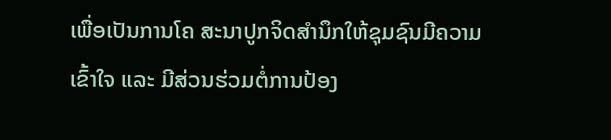ເພື່ອເປັນການໂຄ ສະນາປູກຈິດສໍານຶກໃຫ້ຊຸມຊົນມີຄວາມເຂົ້າໃຈ ແລະ ມີສ່ວນຮ່ວມຕໍ່ການປ້ອງ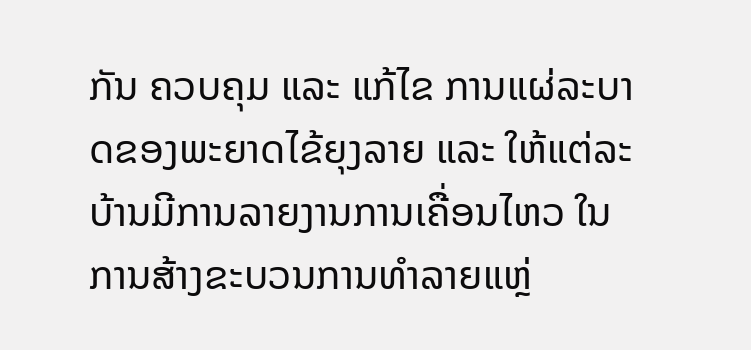ກັນ ຄວບຄຸມ ແລະ ແກ້ໄຂ ການແຜ່ລະບາດຂອງພະຍາດໄຂ້ຍຸງລາຍ ແລະ ໃຫ້ແຕ່ລະບ້ານມີການລາຍງານການເຄື່ອນໄຫວ ໃນການສ້າງຂະບວນການທໍາລາຍແຫຼ່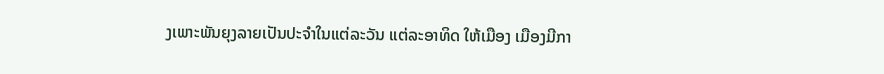ງເພາະພັນຍຸງລາຍເປັນປະຈໍາໃນແຕ່ລະວັນ ແຕ່ລະອາທິດ ໃຫ້ເມືອງ ເມືອງມີກາ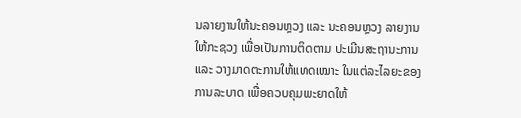ນລາຍງານໃຫ້ນະຄອນຫຼວງ ແລະ ນະຄອນຫຼວງ ລາຍງານໃຫ້ກະຊວງ ເພື່ອເປັນການຕິດຕາມ ປະເມີນສະຖານະການ ແລະ ວາງມາດຕະການໃຫ້ແທດເໝາະ ໃນແຕ່ລະໄລຍະຂອງການລະບາດ ເພື່ອຄວບຄຸມພະຍາດໃຫ້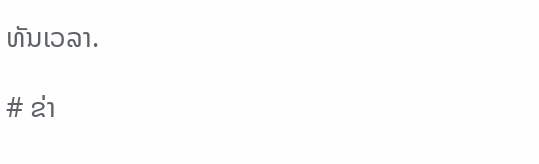ທັນເວລາ.

# ຂ່າ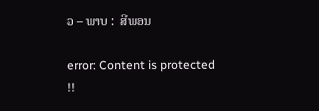ວ – ພາບ :  ສີພອນ

error: Content is protected !!